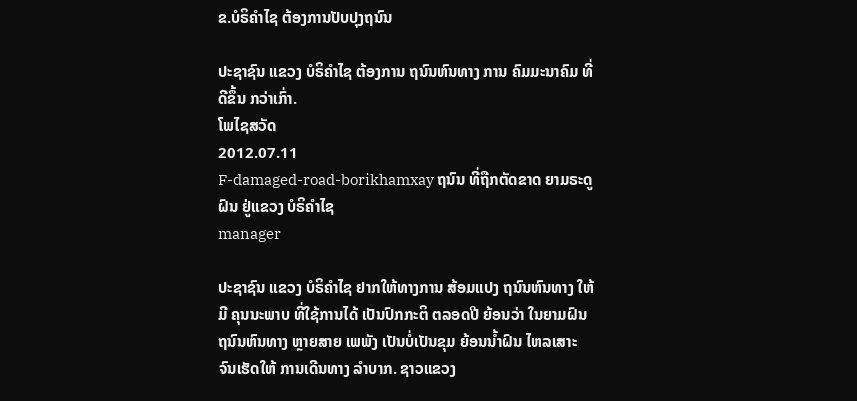ຂ.ບໍຣິຄໍາໄຊ ຕ້ອງການປັບປຸງຖນົນ

ປະຊາຊົນ ແຂວງ ບໍຣິຄໍາໄຊ ຕ້ອງການ ຖນົນຫົນທາງ ການ ຄົມມະນາຄົມ ທີ່ດີຂຶ້ນ ກວ່າເກົ່າ.
ໂພໄຊສວັດ
2012.07.11
F-damaged-road-borikhamxay ຖນົນ ທີ່ຖືກຕັດຂາດ ຍາມຣະດູຝົນ ຢູ່ແຂວງ ບໍຣິຄໍາໄຊ
manager

ປະຊາຊົນ ແຂວງ ບໍຣິຄໍາໄຊ ຢາກໃຫ້ທາງການ ສ້ອມແປງ ຖນົນຫົນທາງ ໃຫ້ມີ ຄຸນນະພາບ ທີ່ໃຊ້ການໄດ້ ເປັນປົກກະຕິ ຕລອດປີ ຍ້ອນວ່າ ໃນຍາມຝົນ ຖນົນຫົນທາງ ຫຼາຍສາຍ ເພພັງ ເປັນບໍ່ເປັນຂຸມ ຍ້ອນນໍ້າຝົນ ໄຫລເສາະ ຈົນເຮັດໃຫ້ ການເດີນທາງ ລໍາບາກ. ຊາວແຂວງ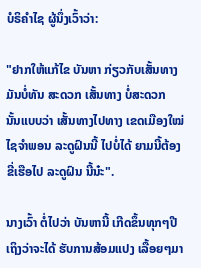ບໍຣິຄໍາໄຊ ຜູ້ນຶ່ງເວົ້າວ່າ:

"ຢາກໃຫ້ແກ້ໄຂ ບັນຫາ ກ່ຽວກັບເສັ້ນທາງ ມັນບໍ່ທັນ ສະດວກ ເສັ້ນທາງ ບໍ່ສະດວກ ນັ້ນແບບວ່າ ເສັ້ນທາງໄປທາງ ເຂດເມືອງໃໝ່ ໄຊຈໍາພອນ ລະດູຝົນນີ້ ໄປບໍ່ໄດ້ ຍາມນີ້ຕ້ອງ ຂີ່ເຮືອໄປ ລະດູຝົນ ນີ້ນ໋ະ".

ນາງເວົ້າ ຕໍ່ໄປວ່າ ບັນຫານີ້ ເກີດຂຶ້ນທຸກໆປີ ເຖິງວ່າຈະໄດ້ ຮັບການສ້ອມແປງ ເລື້ອຍໆມາ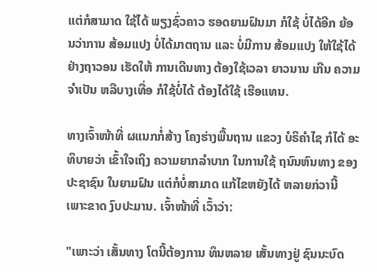ແຕ່ກໍສາມາດ ໃຊ້ໄດ້ ພຽງຊົ່ວຄາວ ຮອດຍາມຝົນມາ ກໍໃຊ້ ບໍ່ໄດ້ອີກ ຍ້ອນວ່າການ ສ້ອມແປງ ບໍ່ໄດ້ມາຕຖານ ແລະ ບໍ່ມີການ ສ້ອມແປງ ໃຫ້ໃຊ້ໄດ້ ຢ່າງຖາວອນ ເຮັດໃຫ້ ການເດີນທາງ ຕ້ອງໃຊ້ເວລາ ຍາວນານ ເກີນ ຄວາມຈໍາເປັນ ຫລືບາງເທື່ອ ກໍໃຊ້ບໍ່ໄດ້ ຕ້ອງໄດ້ໃຊ້ ເຮືອແທນ.

ທາງເຈົ້າໜ້າທີ່ ຜແນກກໍ່ສ້າງ ໂຄງຮ່າງພື້ນຖານ ແຂວງ ບໍຣິຄໍາໄຊ ກໍໄດ້ ອະທິບາຍວ່າ ເຂົ້າໃຈເຖິງ ຄວາມຍາກລໍາບາກ ໃນການໃຊ້ ຖນົນຫົນທາງ ຂອງ ປະຊາຊົນ ໃນຍາມຝົນ ແຕ່ກໍບໍ່ສາມາດ ແກ້ໄຂຫຍັງໄດ້ ຫລາຍກ່ວານີ້ ເພາະຂາດ ງົບປະມານ. ເຈົ້າໜ້າທີ່ ເວົ້າວ່າ:

"ເພາະວ່າ ເສັ້ນທາງ ໂຕນີ້ຕ້ອງການ ທຶນຫລາຍ ເສັ້ນທາງຢູ່ ຊົນນະບົດ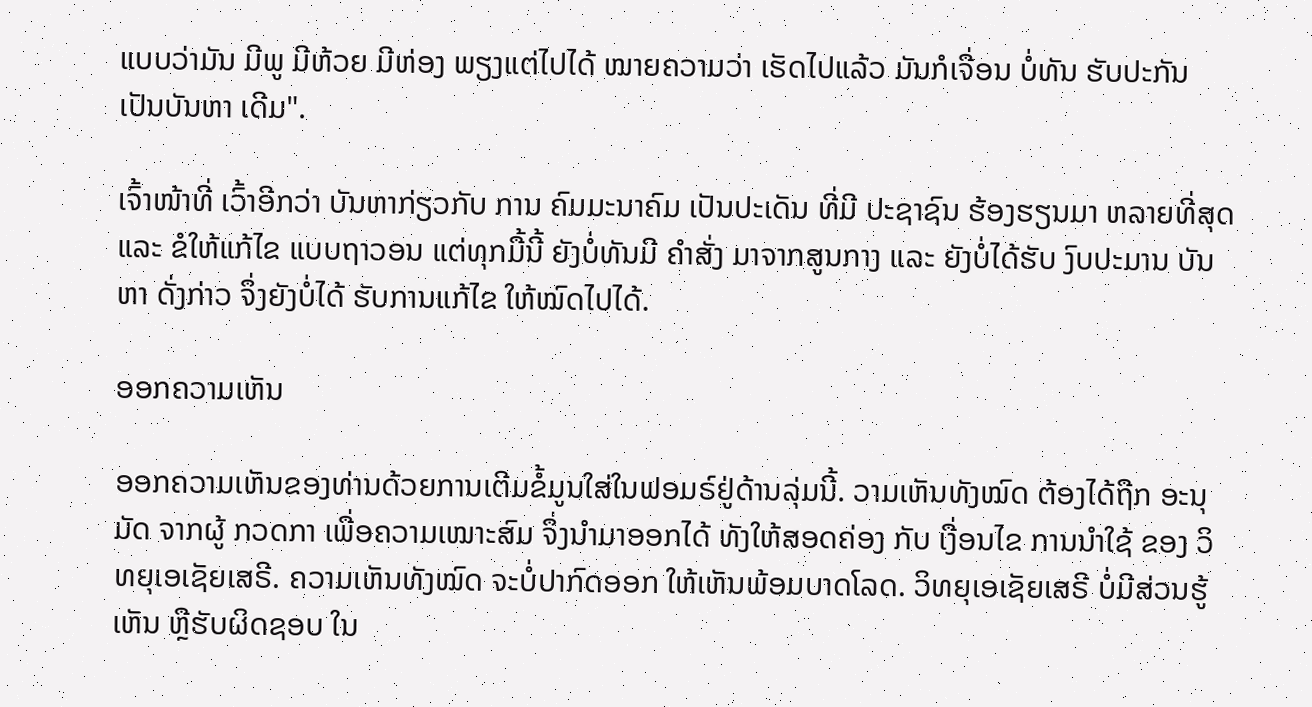ແບບວ່າມັນ ມີພູ ມີຫ້ວຍ ມີຫ່ອງ ພຽງແຕ່ໄປໄດ້ ໝາຍຄວາມວ່າ ເຮັດໄປແລ້ວ ມັນກໍເຈື່ອນ ບໍ່ທັນ ຮັບປະກັນ ເປັນບັນຫາ ເດີມ".

ເຈົ້າໜ້າທີ່ ເວົ້າອີກວ່າ ບັນຫາກ່ຽວກັບ ການ ຄົມມະນາຄົມ ເປັນປະເດັນ ທີ່ມີ ປະຊາຊົນ ຮ້ອງຮຽນມາ ຫລາຍທີ່ສຸດ ແລະ ຂໍໃຫ້ແກ້ໄຂ ແບບຖາວອນ ແຕ່ທຸກມື້ນີ້ ຍັງບໍ່ທັນມີ ຄໍາສັ່ງ ມາຈາກສູນກາງ ແລະ ຍັງບໍ່ໄດ້ຮັບ ງົບປະມານ ບັນຫາ ດັ່ງກ່າວ ຈຶ່ງຍັງບໍ່ໄດ້ ຮັບການແກ້ໄຂ ໃຫ້ໝົດໄປໄດ້.

ອອກຄວາມເຫັນ

ອອກຄວາມເຫັນຂອງທ່ານດ້ວຍການເຕີມຂໍ້ມູນໃສ່ໃນຟອມຣ໌ຢູ່ດ້ານລຸ່ມນີ້. ວາມເຫັນທັງໝົດ ຕ້ອງໄດ້ຖືກ ອະນຸມັດ ຈາກຜູ້ ກວດກາ ເພື່ອຄວາມເໝາະສົມ ຈຶ່ງນໍາມາອອກໄດ້ ທັງໃຫ້ສອດຄ່ອງ ກັບ ເງື່ອນໄຂ ການນຳໃຊ້ ຂອງ ວິທຍຸເອເຊັຍເສຣີ. ຄວາມເຫັນທັງໝົດ ຈະບໍ່ປາກົດອອກ ໃຫ້ເຫັນພ້ອມບາດໂລດ. ວິທຍຸເອເຊັຍເສຣີ ບໍ່ມີສ່ວນຮູ້ເຫັນ ຫຼືຮັບຜິດຊອບ ໃນ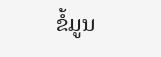ຂໍ້ມູນ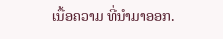ເນື້ອຄວາມ ທີ່ນໍາມາອອກ.